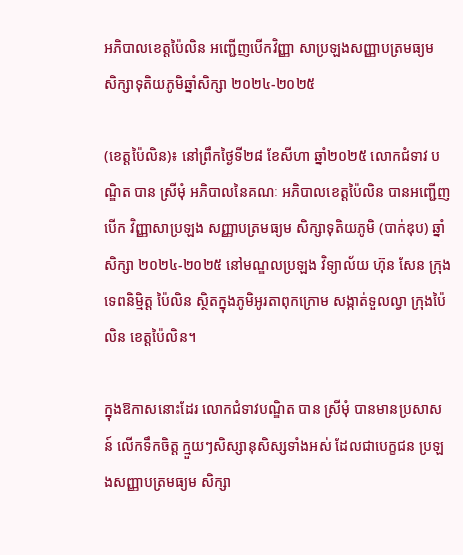អភិបាលខេត្តប៉ៃលិន អញ្ជើញបើកវិញ្ញា សាប្រឡងសញ្ញាបត្រមធ្យម សិក្សាទុតិយភូមិឆ្នាំសិក្សា ២០២៤-២០២៥

(ខេត្តប៉ៃលិន)៖ នៅព្រឹកថ្ងៃទី២៨ ខែសីហា ឆ្នាំ២០២៥ លោកជំទាវ បណ្ឌិត បាន ស្រីមុំ អភិបាលនៃគណៈ អភិបាលខេត្តប៉ៃលិន បានអញ្ជើញបើក វិញ្ញាសាប្រឡង សញ្ញាបត្រមធ្យម សិក្សាទុតិយភូមិ (បាក់ឌុប) ឆ្នាំសិក្សា ២០២៤-២០២៥ នៅមណ្ឌលប្រឡង វិទ្យាល័យ ហ៊ុន សែន ក្រុងទេពនិម្មិត្ត ប៉ៃលិន ស្ថិតក្នុងភូមិអូរតាពុកក្រោម សង្កាត់ទួលល្វា ក្រុងប៉ៃលិន ខេត្តប៉ៃលិន។

ក្នុងឱកាសនោះដែរ លោកជំទាវបណ្ឌិត បាន ស្រីមុំ បានមានប្រសាសន៍ លើកទឹកចិត្ត ក្មួយៗសិស្សានុសិស្សទាំងអស់ ដែលជាបេក្ខជន ប្រឡងសញ្ញាបត្រមធ្យម សិក្សា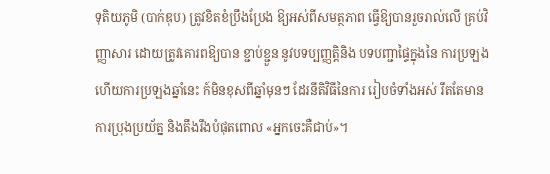ទុតិយភូមិ (បាក់ឌុប) ត្រូវខិតខំប្រឹងប្រែង ឱ្យអស់ពីសមត្ថភាព ធ្វើឱ្យបានរួចរាល់លើ គ្រប់វិញ្ញាសារ ដោយត្រូវគោរពឱ្យបាន ខ្ជាប់ខ្ជួន នូវបទប្បញ្ញត្តិនិង បទបញ្ជាផ្ទៃក្នុងនៃ ការប្រឡង ហើយការប្រឡងឆ្នាំនេះ ក៍មិនខុសពីឆ្នាំមុនៗ ដែរនីតិវិធីនៃការ រៀបចំទាំងអស់ រឹតតែមានការប្រុងប្រយ័ត្ន និងតឹងរឹងបំផុតពោល «អ្នកចេះគឺជាប់»។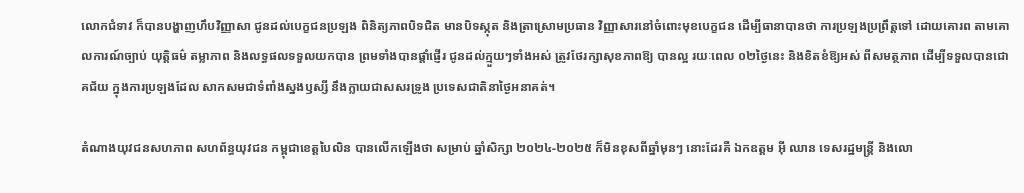លោកជំទាវ ក៏បានបង្ហាញហឹបវិញ្ញាសា ជូនដល់បេក្ខជនប្រឡង ពិនិត្យភាពបិទជិត មានបិទស្កុត និងត្រាស្រោមប្រធាន វិញ្ញាសារនៅចំពោះមុខបេក្ខជន ដើម្បីធានាបានថា ការប្រឡងប្រព្រឹត្តទៅ ដោយគោរព តាមគោលការណ៍ច្បាប់ យុត្តិធម៌ តម្លាភាព និងលទ្ធផលទទួលយកបាន ព្រមទាំងបានផ្តាំផ្ញើរ ជូនដល់ក្មួយៗទាំងអស់ ត្រូវថែរក្សាសុខភាពឱ្យ បានល្អ រយៈពេល ០២ថ្ងៃនេះ និងខិតខំឱ្យអស់ ពីសមត្ថភាព ដើម្បីទទួលបានជោគជ័យ ក្នុងការប្រឡងដែល សាកសមជាទំពាំងស្នងឫស្សី នឹងក្លាយជាសសរទ្រូង ប្រទេសជាតិនាថ្ងៃអនាគត់។

តំណាងយុវជនសហភាព សហព័ន្ធយុវជន កម្ពុជាខេត្តបៃលិន បានលើកឡើងថា សម្រាប់ ឆ្នាំសិក្សា ២០២៤-២០២៥ ក៏មិនខុសពីឆ្នាំមុនៗ នោះដែរគឺ ឯកឧត្តម អ៊ី ឈាន ទេសរដ្ឋមន្ត្រី និងលោ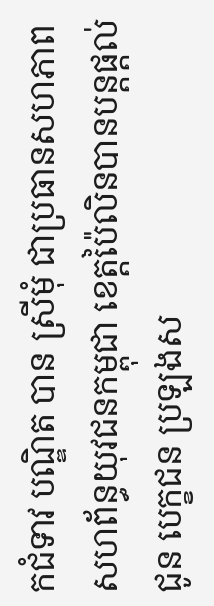កជំទាវ បណ្ឌិត បាន ស្រីមុំ ជាប្រធានសហភាព សហព័ន្ធយុវជនកម្ពុជា ខេត្តប៉ៃលិនបានបន្តផ្ដល់ជូន បេក្ខជន ប្រឡងស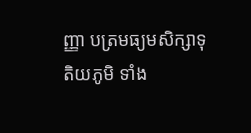ញ្ញា បត្រមធ្យមសិក្សាទុតិយភូមិ ទាំង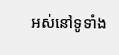អស់នៅទូទាំង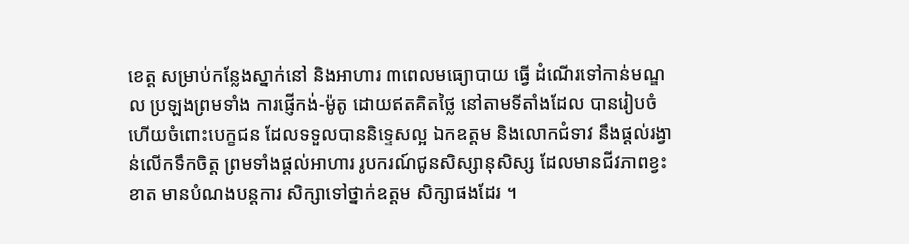ខេត្ត សម្រាប់កន្លែងស្នាក់នៅ និងអាហារ ៣ពេលមធ្យោបាយ ធ្វើ ដំណើរទៅកាន់មណ្ឌល ប្រឡងព្រមទាំង ការផ្ញើកង់-ម៉ូតូ ដោយឥតគិតថ្លៃ នៅតាមទីតាំងដែល បានរៀបចំ ហើយចំពោះបេក្ខជន ដែលទទួលបាននិទ្ទេសល្អ ឯកឧត្តម និងលោកជំទាវ នឹងផ្តល់រង្វាន់លើកទឹកចិត្ត ព្រមទាំងផ្តល់អាហារ រូបករណ៍ជូនសិស្សានុសិស្ស ដែលមានជីវភាពខ្វះខាត មានបំណងបន្តការ សិក្សាទៅថ្នាក់ឧត្តម សិក្សាផងដែរ ។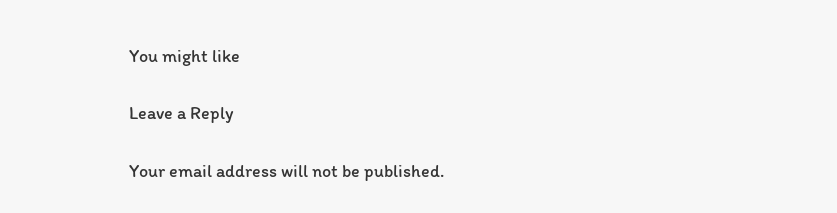You might like

Leave a Reply

Your email address will not be published.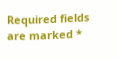Required fields are marked *